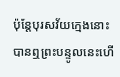ប៉ុន្តែបុរសវ័យក្មេងនោះបានឮព្រះបន្ទូលនេះហើ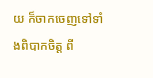យ ក៏ចាកចេញទៅទាំងពិបាកចិត្ត ពី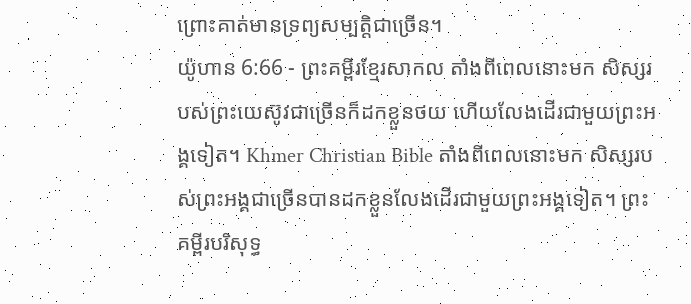ព្រោះគាត់មានទ្រព្យសម្បត្តិជាច្រើន។
យ៉ូហាន 6:66 - ព្រះគម្ពីរខ្មែរសាកល តាំងពីពេលនោះមក សិស្សរបស់ព្រះយេស៊ូវជាច្រើនក៏ដកខ្លួនថយ ហើយលែងដើរជាមួយព្រះអង្គទៀត។ Khmer Christian Bible តាំងពីពេលនោះមក សិស្សរបស់ព្រះអង្គជាច្រើនបានដកខ្លួនលែងដើរជាមួយព្រះអង្គទៀត។ ព្រះគម្ពីរបរិសុទ្ធ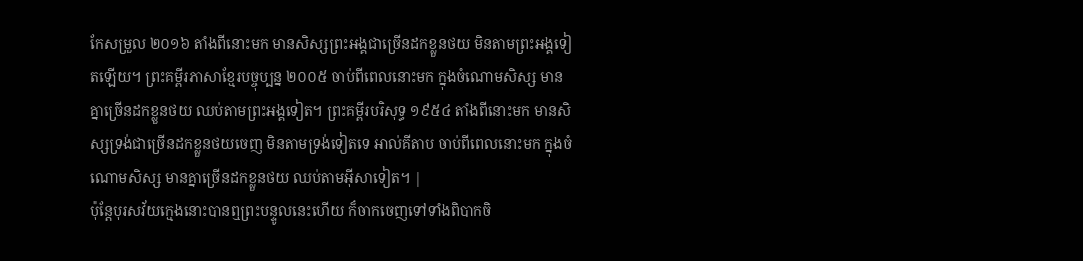កែសម្រួល ២០១៦ តាំងពីនោះមក មានសិស្សព្រះអង្គជាច្រើនដកខ្លួនថយ មិនតាមព្រះអង្គទៀតឡើយ។ ព្រះគម្ពីរភាសាខ្មែរបច្ចុប្បន្ន ២០០៥ ចាប់ពីពេលនោះមក ក្នុងចំណោមសិស្ស មានគ្នាច្រើនដកខ្លួនថយ ឈប់តាមព្រះអង្គទៀត។ ព្រះគម្ពីរបរិសុទ្ធ ១៩៥៤ តាំងពីនោះមក មានសិស្សទ្រង់ជាច្រើនដកខ្លួនថយចេញ មិនតាមទ្រង់ទៀតទេ អាល់គីតាប ចាប់ពីពេលនោះមក ក្នុងចំណោមសិស្ស មានគ្នាច្រើនដកខ្លួនថយ ឈប់តាមអ៊ីសាទៀត។ |
ប៉ុន្តែបុរសវ័យក្មេងនោះបានឮព្រះបន្ទូលនេះហើយ ក៏ចាកចេញទៅទាំងពិបាកចិ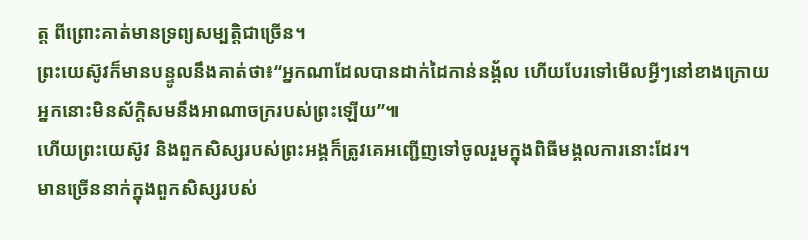ត្ត ពីព្រោះគាត់មានទ្រព្យសម្បត្តិជាច្រើន។
ព្រះយេស៊ូវក៏មានបន្ទូលនឹងគាត់ថា៖“អ្នកណាដែលបានដាក់ដៃកាន់នង្គ័ល ហើយបែរទៅមើលអ្វីៗនៅខាងក្រោយ អ្នកនោះមិនស័ក្ដិសមនឹងអាណាចក្ររបស់ព្រះឡើយ”៕
ហើយព្រះយេស៊ូវ និងពួកសិស្សរបស់ព្រះអង្គក៏ត្រូវគេអញ្ជើញទៅចូលរួមក្នុងពិធីមង្គលការនោះដែរ។
មានច្រើននាក់ក្នុងពួកសិស្សរបស់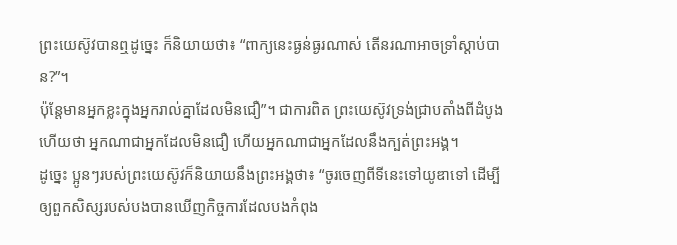ព្រះយេស៊ូវបានឮដូច្នេះ ក៏និយាយថា៖ “ពាក្យនេះធ្ងន់ធ្ងរណាស់ តើនរណាអាចទ្រាំស្ដាប់បាន?”។
ប៉ុន្តែមានអ្នកខ្លះក្នុងអ្នករាល់គ្នាដែលមិនជឿ”។ ជាការពិត ព្រះយេស៊ូវទ្រង់ជ្រាបតាំងពីដំបូងហើយថា អ្នកណាជាអ្នកដែលមិនជឿ ហើយអ្នកណាជាអ្នកដែលនឹងក្បត់ព្រះអង្គ។
ដូច្នេះ ប្អូនៗរបស់ព្រះយេស៊ូវក៏និយាយនឹងព្រះអង្គថា៖ “ចូរចេញពីទីនេះទៅយូឌាទៅ ដើម្បីឲ្យពួកសិស្សរបស់បងបានឃើញកិច្ចការដែលបងកំពុង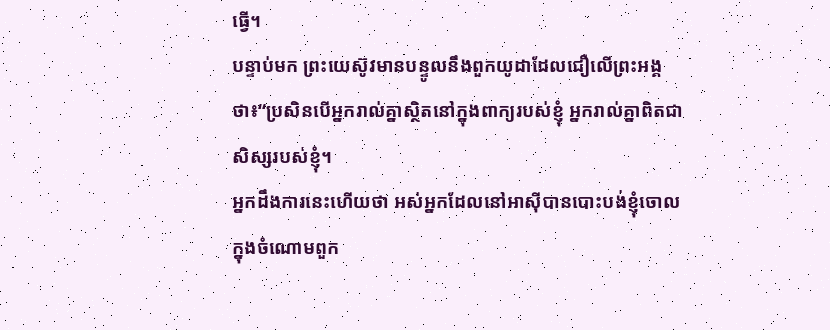ធ្វើ។
បន្ទាប់មក ព្រះយេស៊ូវមានបន្ទូលនឹងពួកយូដាដែលជឿលើព្រះអង្គថា៖“ប្រសិនបើអ្នករាល់គ្នាស្ថិតនៅក្នុងពាក្យរបស់ខ្ញុំ អ្នករាល់គ្នាពិតជាសិស្សរបស់ខ្ញុំ។
អ្នកដឹងការនេះហើយថា អស់អ្នកដែលនៅអាស៊ីបានបោះបង់ខ្ញុំចោល ក្នុងចំណោមពួក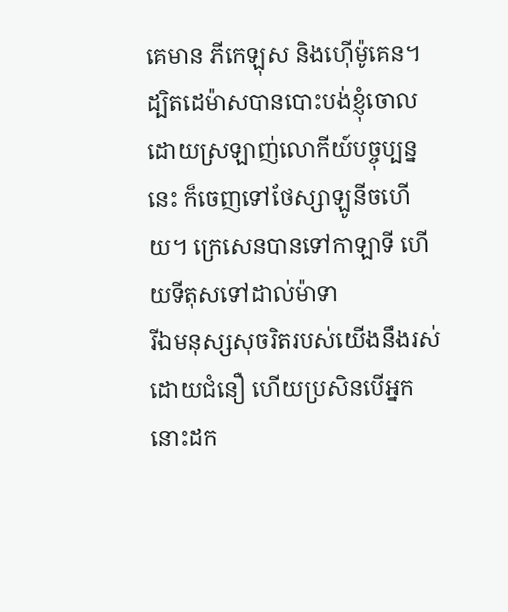គេមាន ភីកេឡុស និងហ៊ើម៉ូគេន។
ដ្បិតដេម៉ាសបានបោះបង់ខ្ញុំចោលដោយស្រឡាញ់លោកីយ៍បច្ចុប្បន្ននេះ ក៏ចេញទៅថែស្សាឡូនីចហើយ។ ក្រេសេនបានទៅកាឡាទី ហើយទីតុសទៅដាល់ម៉ាទា
រីឯមនុស្សសុចរិតរបស់យើងនឹងរស់ដោយជំនឿ ហើយប្រសិនបើអ្នកនោះដក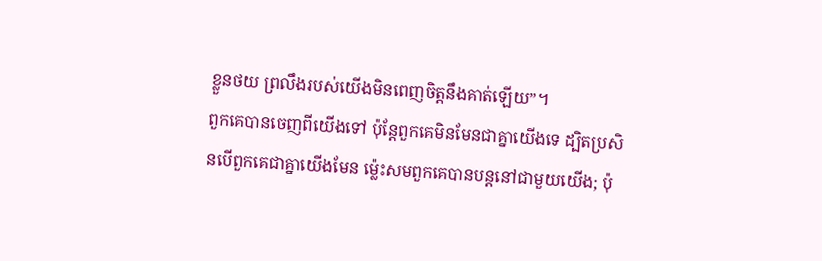ខ្លួនថយ ព្រលឹងរបស់យើងមិនពេញចិត្តនឹងគាត់ឡើយ”។
ពួកគេបានចេញពីយើងទៅ ប៉ុន្តែពួកគេមិនមែនជាគ្នាយើងទេ ដ្បិតប្រសិនបើពួកគេជាគ្នាយើងមែន ម្ល៉េះសមពួកគេបានបន្តនៅជាមួយយើង; ប៉ុ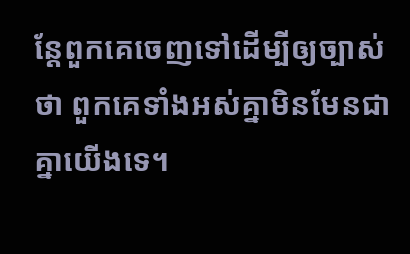ន្តែពួកគេចេញទៅដើម្បីឲ្យច្បាស់ថា ពួកគេទាំងអស់គ្នាមិនមែនជាគ្នាយើងទេ។